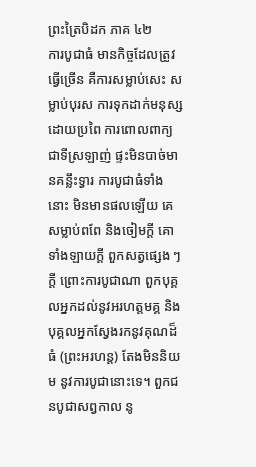ព្រះត្រៃបិដក ភាគ ៤២
ការបូជាធំ មានកិច្ចដែលត្រូវធ្វើច្រើន គឺការសម្លាប់សេះ សម្លាប់បុរស ការទុកដាក់មនុស្ស ដោយប្រពៃ ការពោលពាក្យជាទីស្រឡាញ់ ផ្ទះមិនបាច់មានគន្លឹះទ្វារ ការបូជាធំទាំងនោះ មិនមានផលឡើយ គេសម្លាប់ពពែ និងចៀមក្តី គោទាំងឡាយក្តី ពួកសត្វផ្សេង ៗ ក្តី ព្រោះការបូជាណា ពួកបុគ្គលអ្នកដល់នូវអរហត្តមគ្គ និងបុគ្គលអ្នកស្វែងរកនូវគុណដ៏ធំ (ព្រះអរហន្ត) តែងមិននិយម នូវការបូជានោះទេ។ ពួកជនបូជាសព្វកាល នូ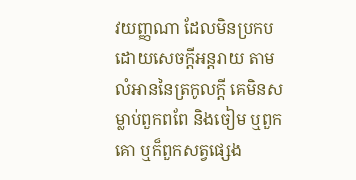វយញ្ញណា ដែលមិនប្រកបដោយសេចក្តីអន្តរាយ តាមលំអាននៃត្រកូលក្តី គេមិនសម្លាប់ពួកពពែ និងចៀម ឬពួកគោ ឬក៏ពួកសត្វផ្សេង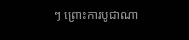ៗ ព្រោះការបូជាណា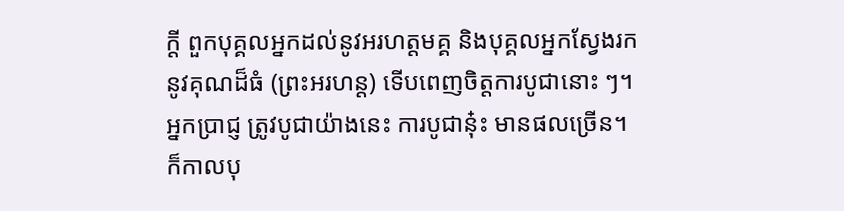ក្តី ពួកបុគ្គលអ្នកដល់នូវអរហត្តមគ្គ និងបុគ្គលអ្នកស្វែងរកនូវគុណដ៏ធំ (ព្រះអរហន្ត) ទើបពេញចិត្តការបូជានោះ ៗ។ អ្នកប្រាជ្ញ ត្រូវបូជាយ៉ាងនេះ ការបូជានុ៎ះ មានផលច្រើន។ ក៏កាលបុ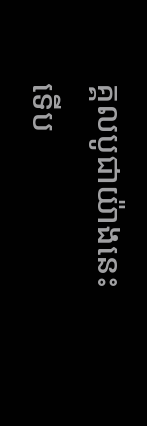គ្គលបូជាយ៉ាងនេះ ទើប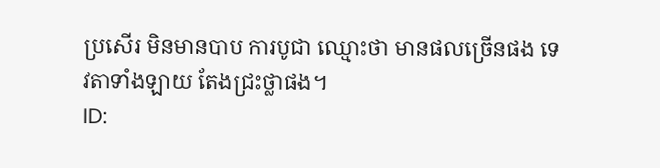ប្រសើរ មិនមានបាប ការបូជា ឈ្មោះថា មានផលច្រើនផង ទេវតាទាំងឡាយ តែងជ្រះថ្លាផង។
ID: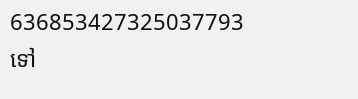636853427325037793
ទៅ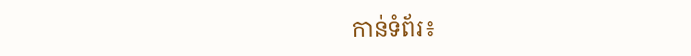កាន់ទំព័រ៖